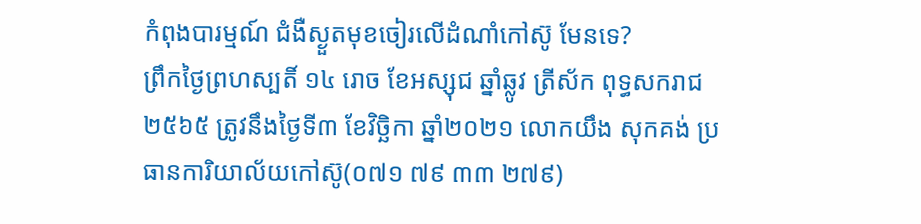កំពុងបារម្មណ៍ ជំងឺស្ងួតមុខចៀរលើដំណាំកៅស៊ូ មែនទេ?
ព្រឹកថ្ងៃព្រហស្បតិ៍ ១៤ រោច ខែអស្សុជ ឆ្នាំឆ្លូវ ត្រីស័ក ពុទ្ធសករាជ ២៥៦៥ ត្រូវនឹងថ្ងៃទី៣ ខែវិច្ឆិកា ឆ្នាំ២០២១ លោកយឹង សុកគង់ ប្រធានការិយាល័យកៅស៊ូ(០៧១ ៧៩ ៣៣ ២៧៩)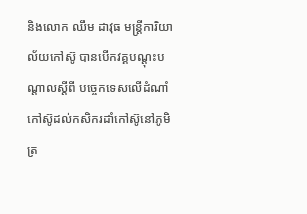និងលោក ឈឹម ដាវុធ មន្រ្តីការិយាល័យកៅស៊ូ បានបើកវគ្គបណ្ដុះបណ្ដាលស្ដីពី បច្ចេកទេសលើដំណាំកៅស៊ូដល់កសិករដាំកៅស៊ូនៅភូមិត្រ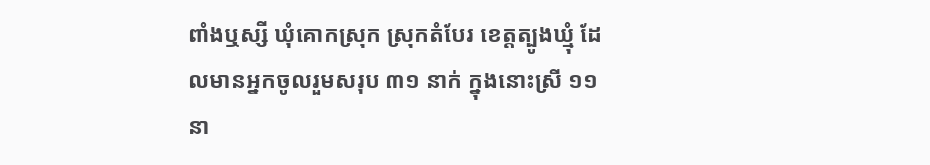ពាំងឬស្សី ឃុំគោកស្រុក ស្រុកតំបែរ ខេត្តត្បូងឃ្មុំ ដែលមានអ្នកចូលរួមសរុប ៣១ នាក់ ក្នុងនោះស្រី ១១នា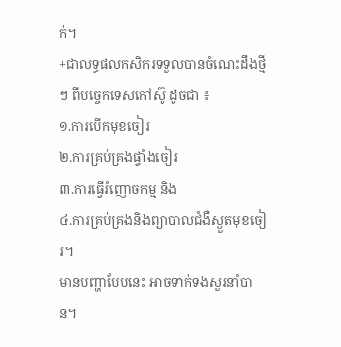ក់។
+ជាលទ្ធផលកសិករទទួលបានចំណេះដឹងថ្មីៗ ពីបច្ចេកទេសកៅស៊ូ ដូចជា ៖
១.ការបើកមុខចៀរ
២.ការគ្រប់គ្រងផ្ទាំងចៀរ
៣.ការធ្វើរំញោចកម្ម និង
៤.ការគ្រប់គ្រងនិងព្យាបាលជំងឺស្ងួតមុខចៀរ។
មានបញ្ហាបែបនេះ អាចទាក់ទងសួរនាំបាន។